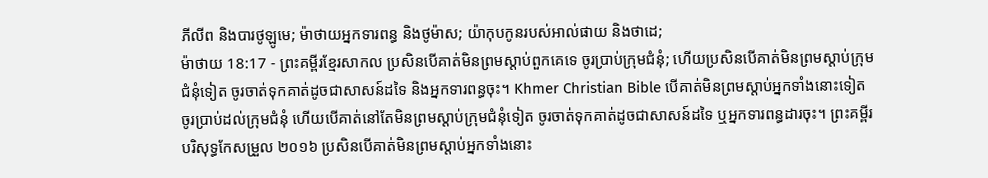ភីលីព និងបារថូឡូមេ; ម៉ាថាយអ្នកទារពន្ធ និងថូម៉ាស; យ៉ាកុបកូនរបស់អាល់ផាយ និងថាដេ;
ម៉ាថាយ 18:17 - ព្រះគម្ពីរខ្មែរសាកល ប្រសិនបើគាត់មិនព្រមស្ដាប់ពួកគេទេ ចូរប្រាប់ក្រុមជំនុំ; ហើយប្រសិនបើគាត់មិនព្រមស្ដាប់ក្រុមជំនុំទៀត ចូរចាត់ទុកគាត់ដូចជាសាសន៍ដទៃ និងអ្នកទារពន្ធចុះ។ Khmer Christian Bible បើគាត់មិនព្រមស្ដាប់អ្នកទាំងនោះទៀត ចូរប្រាប់ដល់ក្រុមជំនុំ ហើយបើគាត់នៅតែមិនព្រមស្ដាប់ក្រុមជំនុំទៀត ចូរចាត់ទុកគាត់ដូចជាសាសន៍ដទៃ ឬអ្នកទារពន្ធដារចុះ។ ព្រះគម្ពីរបរិសុទ្ធកែសម្រួល ២០១៦ ប្រសិនបើគាត់មិនព្រមស្តាប់អ្នកទាំងនោះ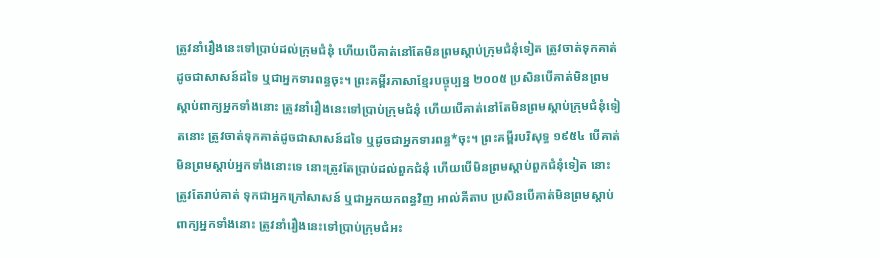ត្រូវនាំរឿងនេះទៅប្រាប់ដល់ក្រុមជំនុំ ហើយបើគាត់នៅតែមិនព្រមស្តាប់ក្រុមជំនុំទៀត ត្រូវចាត់ទុកគាត់ដូចជាសាសន៍ដទៃ ឬជាអ្នកទារពន្ធចុះ។ ព្រះគម្ពីរភាសាខ្មែរបច្ចុប្បន្ន ២០០៥ ប្រសិនបើគាត់មិនព្រមស្ដាប់ពាក្យអ្នកទាំងនោះ ត្រូវនាំរឿងនេះទៅប្រាប់ក្រុមជំនុំ ហើយបើគាត់នៅតែមិនព្រមស្ដាប់ក្រុមជំនុំទៀតនោះ ត្រូវចាត់ទុកគាត់ដូចជាសាសន៍ដទៃ ឬដូចជាអ្នកទារពន្ធ*ចុះ។ ព្រះគម្ពីរបរិសុទ្ធ ១៩៥៤ បើគាត់មិនព្រមស្តាប់អ្នកទាំងនោះទេ នោះត្រូវតែប្រាប់ដល់ពួកជំនុំ ហើយបើមិនព្រមស្តាប់ពួកជំនុំទៀត នោះត្រូវតែរាប់គាត់ ទុកជាអ្នកក្រៅសាសន៍ ឬជាអ្នកយកពន្ធវិញ អាល់គីតាប ប្រសិនបើគាត់មិនព្រមស្ដាប់ពាក្យអ្នកទាំងនោះ ត្រូវនាំរឿងនេះទៅប្រាប់ក្រុមជំអះ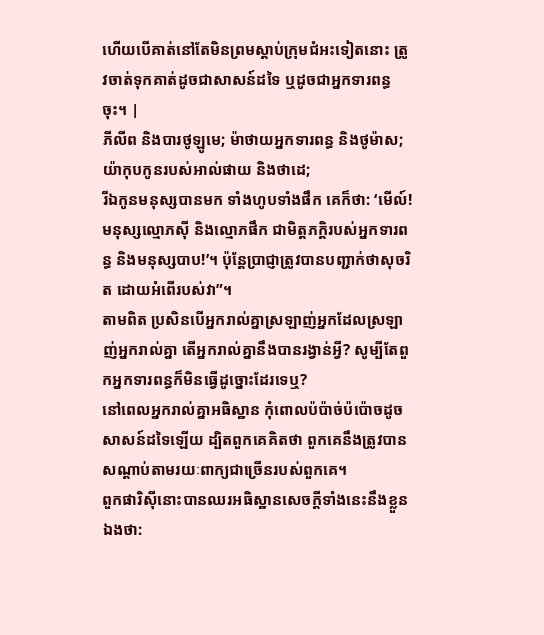ហើយបើគាត់នៅតែមិនព្រមស្ដាប់ក្រុមជំអះទៀតនោះ ត្រូវចាត់ទុកគាត់ដូចជាសាសន៍ដទៃ ឬដូចជាអ្នកទារពន្ធចុះ។ |
ភីលីព និងបារថូឡូមេ; ម៉ាថាយអ្នកទារពន្ធ និងថូម៉ាស; យ៉ាកុបកូនរបស់អាល់ផាយ និងថាដេ;
រីឯកូនមនុស្សបានមក ទាំងហូបទាំងផឹក គេក៏ថា: ‘មើល៍! មនុស្សល្មោភស៊ី និងល្មោភផឹក ជាមិត្តភក្ដិរបស់អ្នកទារពន្ធ និងមនុស្សបាប!’។ ប៉ុន្តែប្រាជ្ញាត្រូវបានបញ្ជាក់ថាសុចរិត ដោយអំពើរបស់វា”។
តាមពិត ប្រសិនបើអ្នករាល់គ្នាស្រឡាញ់អ្នកដែលស្រឡាញ់អ្នករាល់គ្នា តើអ្នករាល់គ្នានឹងបានរង្វាន់អ្វី? សូម្បីតែពួកអ្នកទារពន្ធក៏មិនធ្វើដូច្នោះដែរទេឬ?
នៅពេលអ្នករាល់គ្នាអធិស្ឋាន កុំពោលប៉ប៉ាច់ប៉ប៉ោចដូចសាសន៍ដទៃឡើយ ដ្បិតពួកគេគិតថា ពួកគេនឹងត្រូវបានសណ្ដាប់តាមរយៈពាក្យជាច្រើនរបស់ពួកគេ។
ពួកផារិស៊ីនោះបានឈរអធិស្ឋានសេចក្ដីទាំងនេះនឹងខ្លួនឯងថា: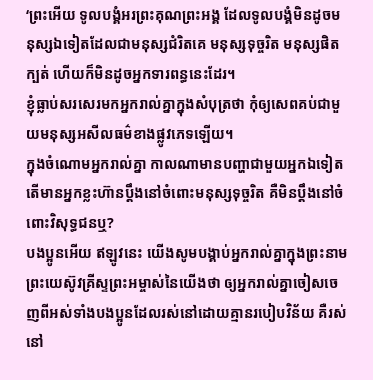‘ព្រះអើយ ទូលបង្គំអរព្រះគុណព្រះអង្គ ដែលទូលបង្គំមិនដូចមនុស្សឯទៀតដែលជាមនុស្សជំរិតគេ មនុស្សទុច្ចរិត មនុស្សផិតក្បត់ ហើយក៏មិនដូចអ្នកទារពន្ធនេះដែរ។
ខ្ញុំធ្លាប់សរសេរមកអ្នករាល់គ្នាក្នុងសំបុត្រថា កុំឲ្យសេពគប់ជាមួយមនុស្សអសីលធម៌ខាងផ្លូវភេទឡើយ។
ក្នុងចំណោមអ្នករាល់គ្នា កាលណាមានបញ្ហាជាមួយអ្នកឯទៀត តើមានអ្នកខ្លះហ៊ានប្ដឹងនៅចំពោះមនុស្សទុច្ចរិត គឺមិនប្ដឹងនៅចំពោះវិសុទ្ធជនឬ?
បងប្អូនអើយ ឥឡូវនេះ យើងសូមបង្គាប់អ្នករាល់គ្នាក្នុងព្រះនាមព្រះយេស៊ូវគ្រីស្ទព្រះអម្ចាស់នៃយើងថា ឲ្យអ្នករាល់គ្នាចៀសចេញពីអស់ទាំងបងប្អូនដែលរស់នៅដោយគ្មានរបៀបវិន័យ គឺរស់នៅ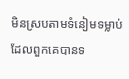មិនស្របតាមទំនៀមទម្លាប់ដែលពួកគេបានទ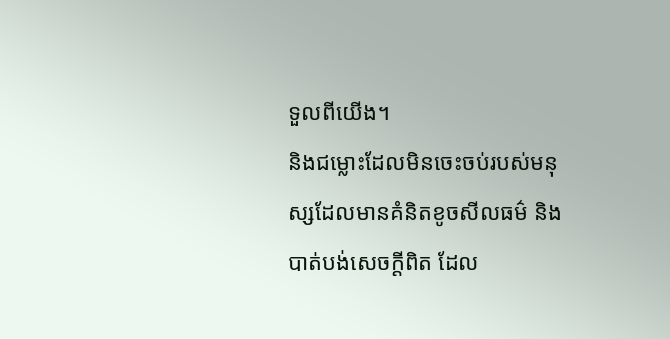ទួលពីយើង។
និងជម្លោះដែលមិនចេះចប់របស់មនុស្សដែលមានគំនិតខូចសីលធម៌ និងបាត់បង់សេចក្ដីពិត ដែល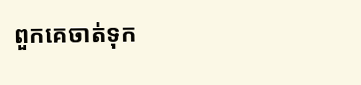ពួកគេចាត់ទុក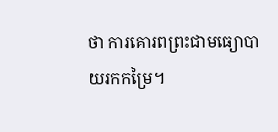ថា ការគោរពព្រះជាមធ្យោបាយរកកម្រៃ។